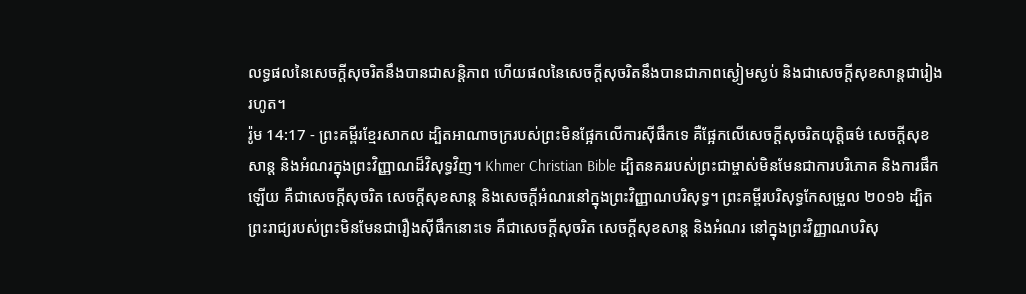លទ្ធផលនៃសេចក្ដីសុចរិតនឹងបានជាសន្តិភាព ហើយផលនៃសេចក្ដីសុចរិតនឹងបានជាភាពស្ងៀមស្ងប់ និងជាសេចក្ដីសុខសាន្តជារៀងរហូត។
រ៉ូម 14:17 - ព្រះគម្ពីរខ្មែរសាកល ដ្បិតអាណាចក្ររបស់ព្រះមិនផ្អែកលើការស៊ីផឹកទេ គឺផ្អែកលើសេចក្ដីសុចរិតយុត្តិធម៌ សេចក្ដីសុខសាន្ត និងអំណរក្នុងព្រះវិញ្ញាណដ៏វិសុទ្ធវិញ។ Khmer Christian Bible ដ្បិតនគររបស់ព្រះជាម្ចាស់មិនមែនជាការបរិភោគ និងការផឹកឡើយ គឺជាសេចក្ដីសុចរិត សេចក្ដីសុខសាន្ត និងសេចក្ដីអំណរនៅក្នុងព្រះវិញ្ញាណបរិសុទ្ធ។ ព្រះគម្ពីរបរិសុទ្ធកែសម្រួល ២០១៦ ដ្បិតព្រះរាជ្យរបស់ព្រះមិនមែនជារឿងស៊ីផឹកនោះទេ គឺជាសេចក្តីសុចរិត សេចក្តីសុខសាន្ត និងអំណរ នៅក្នុងព្រះវិញ្ញាណបរិសុ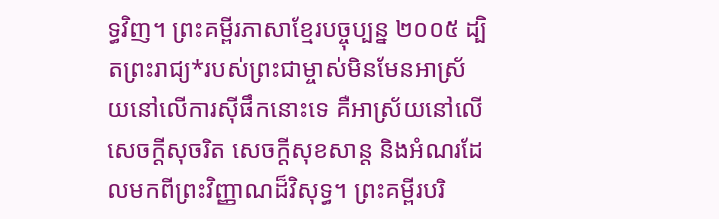ទ្ធវិញ។ ព្រះគម្ពីរភាសាខ្មែរបច្ចុប្បន្ន ២០០៥ ដ្បិតព្រះរាជ្យ*របស់ព្រះជាម្ចាស់មិនមែនអាស្រ័យនៅលើការស៊ីផឹកនោះទេ គឺអាស្រ័យនៅលើសេចក្ដីសុចរិត សេចក្ដីសុខសាន្ត និងអំណរដែលមកពីព្រះវិញ្ញាណដ៏វិសុទ្ធ។ ព្រះគម្ពីរបរិ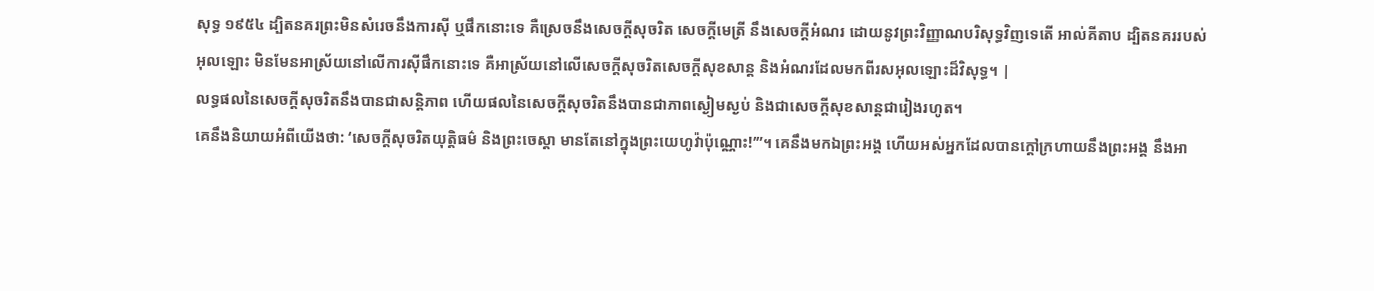សុទ្ធ ១៩៥៤ ដ្បិតនគរព្រះមិនសំរេចនឹងការស៊ី ឬផឹកនោះទេ គឺស្រេចនឹងសេចក្ដីសុចរិត សេចក្ដីមេត្រី នឹងសេចក្ដីអំណរ ដោយនូវព្រះវិញ្ញាណបរិសុទ្ធវិញទេតើ អាល់គីតាប ដ្បិតនគររបស់អុលឡោះ មិនមែនអាស្រ័យនៅលើការស៊ីផឹកនោះទេ គឺអាស្រ័យនៅលើសេចក្ដីសុចរិតសេចក្ដីសុខសាន្ដ និងអំណរដែលមកពីរសអុលឡោះដ៏វិសុទ្ធ។ |
លទ្ធផលនៃសេចក្ដីសុចរិតនឹងបានជាសន្តិភាព ហើយផលនៃសេចក្ដីសុចរិតនឹងបានជាភាពស្ងៀមស្ងប់ និងជាសេចក្ដីសុខសាន្តជារៀងរហូត។
គេនឹងនិយាយអំពីយើងថា: ‘សេចក្ដីសុចរិតយុត្តិធម៌ និងព្រះចេស្ដា មានតែនៅក្នុងព្រះយេហូវ៉ាប៉ុណ្ណោះ!’”។ គេនឹងមកឯព្រះអង្គ ហើយអស់អ្នកដែលបានក្ដៅក្រហាយនឹងព្រះអង្គ នឹងអា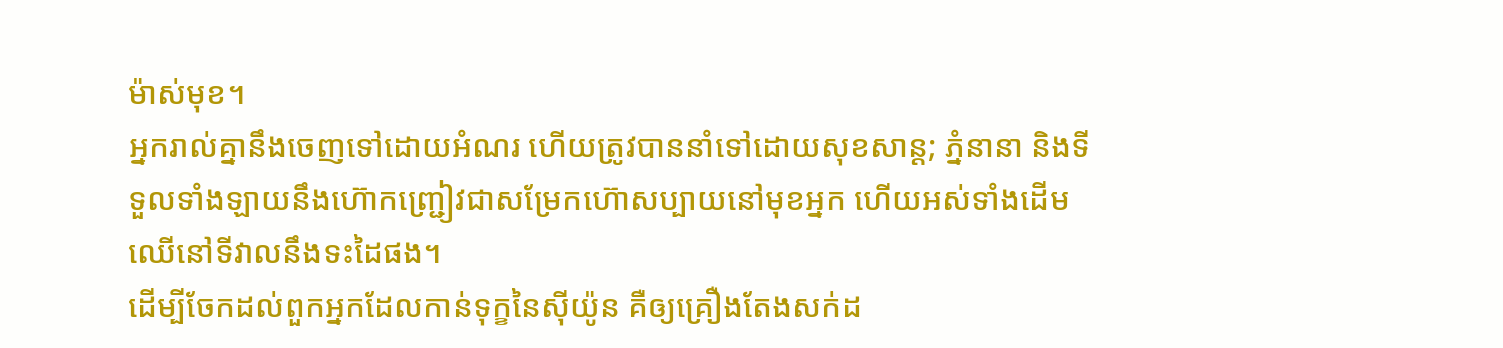ម៉ាស់មុខ។
អ្នករាល់គ្នានឹងចេញទៅដោយអំណរ ហើយត្រូវបាននាំទៅដោយសុខសាន្ត; ភ្នំនានា និងទីទួលទាំងឡាយនឹងហ៊ោកញ្ជ្រៀវជាសម្រែកហ៊ោសប្បាយនៅមុខអ្នក ហើយអស់ទាំងដើមឈើនៅទីវាលនឹងទះដៃផង។
ដើម្បីចែកដល់ពួកអ្នកដែលកាន់ទុក្ខនៃស៊ីយ៉ូន គឺឲ្យគ្រឿងតែងសក់ដ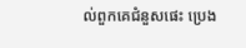ល់ពួកគេជំនួសផេះ ប្រេង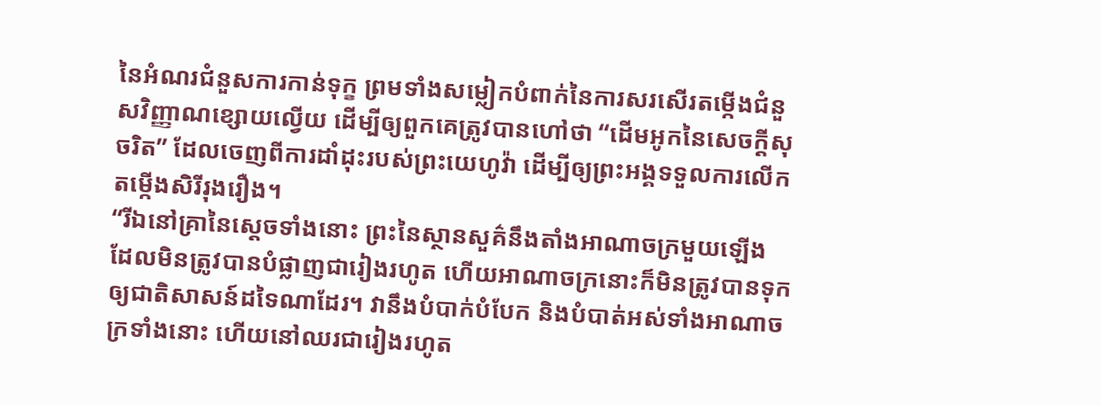នៃអំណរជំនួសការកាន់ទុក្ខ ព្រមទាំងសម្លៀកបំពាក់នៃការសរសើរតម្កើងជំនួសវិញ្ញាណខ្សោយល្វើយ ដើម្បីឲ្យពួកគេត្រូវបានហៅថា “ដើមអូកនៃសេចក្ដីសុចរិត” ដែលចេញពីការដាំដុះរបស់ព្រះយេហូវ៉ា ដើម្បីឲ្យព្រះអង្គទទួលការលើកតម្កើងសិរីរុងរឿង។
“រីឯនៅគ្រានៃស្ដេចទាំងនោះ ព្រះនៃស្ថានសួគ៌នឹងតាំងអាណាចក្រមួយឡើង ដែលមិនត្រូវបានបំផ្លាញជារៀងរហូត ហើយអាណាចក្រនោះក៏មិនត្រូវបានទុកឲ្យជាតិសាសន៍ដទៃណាដែរ។ វានឹងបំបាក់បំបែក និងបំបាត់អស់ទាំងអាណាចក្រទាំងនោះ ហើយនៅឈរជារៀងរហូត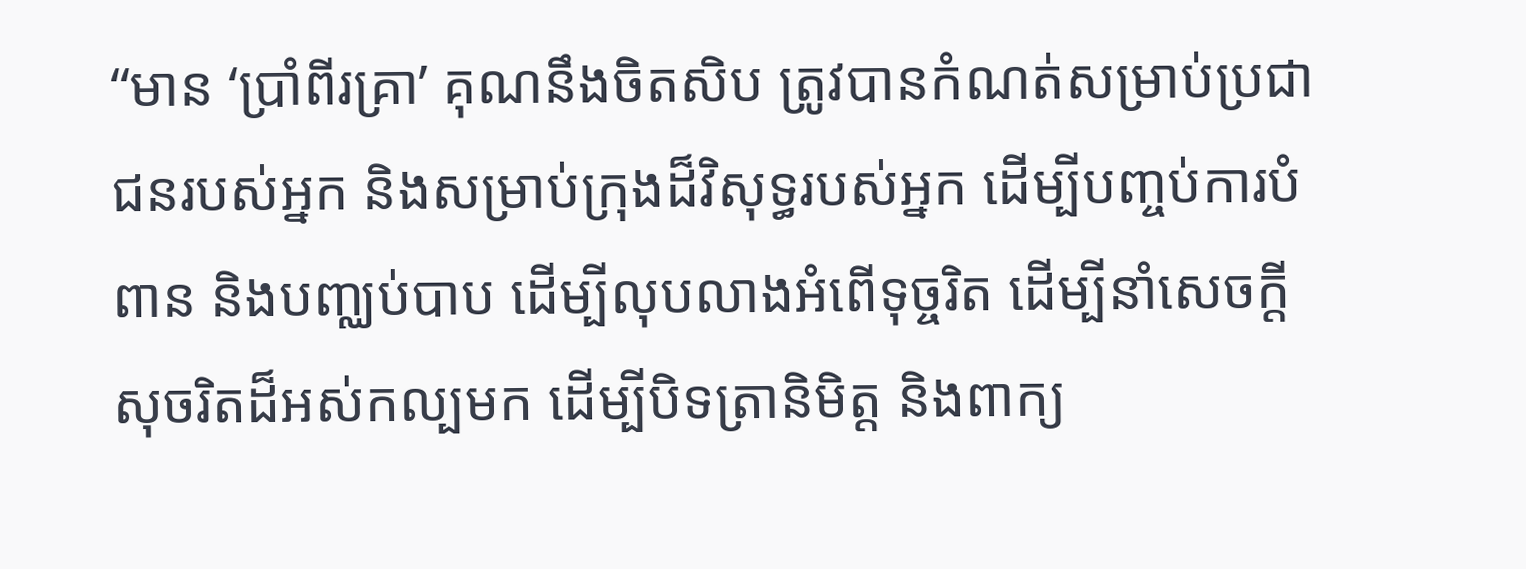“មាន ‘ប្រាំពីរគ្រា’ គុណនឹងចិតសិប ត្រូវបានកំណត់សម្រាប់ប្រជាជនរបស់អ្នក និងសម្រាប់ក្រុងដ៏វិសុទ្ធរបស់អ្នក ដើម្បីបញ្ចប់ការបំពាន និងបញ្ឈប់បាប ដើម្បីលុបលាងអំពើទុច្ចរិត ដើម្បីនាំសេចក្ដីសុចរិតដ៏អស់កល្បមក ដើម្បីបិទត្រានិមិត្ត និងពាក្យ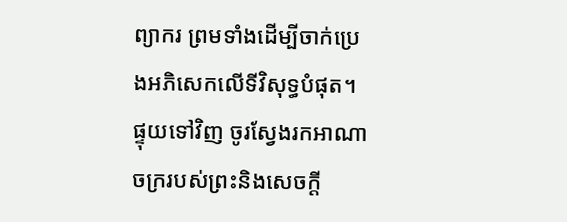ព្យាករ ព្រមទាំងដើម្បីចាក់ប្រេងអភិសេកលើទីវិសុទ្ធបំផុត។
ផ្ទុយទៅវិញ ចូរស្វែងរកអាណាចក្ររបស់ព្រះនិងសេចក្ដី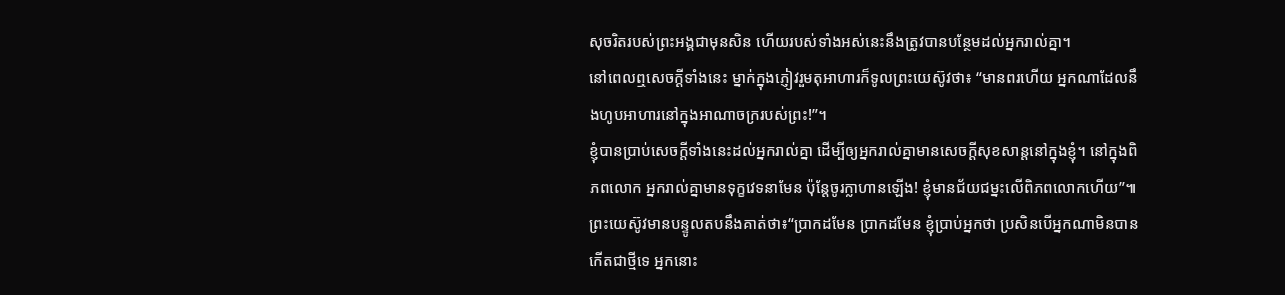សុចរិតរបស់ព្រះអង្គជាមុនសិន ហើយរបស់ទាំងអស់នេះនឹងត្រូវបានបន្ថែមដល់អ្នករាល់គ្នា។
នៅពេលឮសេចក្ដីទាំងនេះ ម្នាក់ក្នុងភ្ញៀវរួមតុអាហារក៏ទូលព្រះយេស៊ូវថា៖ “មានពរហើយ អ្នកណាដែលនឹងហូបអាហារនៅក្នុងអាណាចក្ររបស់ព្រះ!”។
ខ្ញុំបានប្រាប់សេចក្ដីទាំងនេះដល់អ្នករាល់គ្នា ដើម្បីឲ្យអ្នករាល់គ្នាមានសេចក្ដីសុខសាន្តនៅក្នុងខ្ញុំ។ នៅក្នុងពិភពលោក អ្នករាល់គ្នាមានទុក្ខវេទនាមែន ប៉ុន្តែចូរក្លាហានឡើង! ខ្ញុំមានជ័យជម្នះលើពិភពលោកហើយ”៕
ព្រះយេស៊ូវមានបន្ទូលតបនឹងគាត់ថា៖“ប្រាកដមែន ប្រាកដមែន ខ្ញុំប្រាប់អ្នកថា ប្រសិនបើអ្នកណាមិនបានកើតជាថ្មីទេ អ្នកនោះ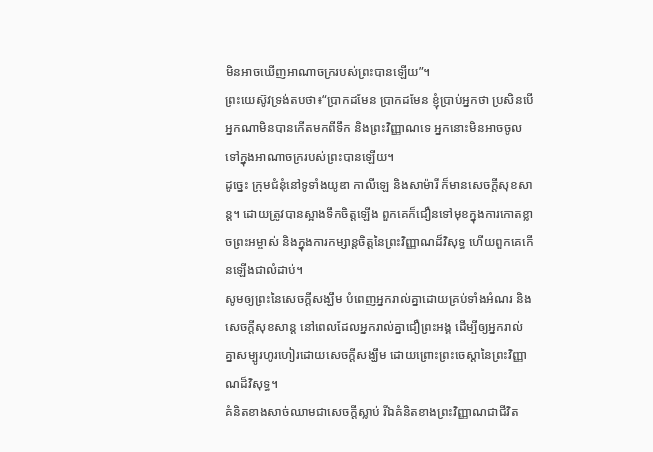មិនអាចឃើញអាណាចក្ររបស់ព្រះបានឡើយ”។
ព្រះយេស៊ូវទ្រង់តបថា៖“ប្រាកដមែន ប្រាកដមែន ខ្ញុំប្រាប់អ្នកថា ប្រសិនបើអ្នកណាមិនបានកើតមកពីទឹក និងព្រះវិញ្ញាណទេ អ្នកនោះមិនអាចចូលទៅក្នុងអាណាចក្ររបស់ព្រះបានឡើយ។
ដូច្នេះ ក្រុមជំនុំនៅទូទាំងយូឌា កាលីឡេ និងសាម៉ារី ក៏មានសេចក្ដីសុខសាន្ត។ ដោយត្រូវបានស្អាងទឹកចិត្តឡើង ពួកគេក៏ជឿនទៅមុខក្នុងការកោតខ្លាចព្រះអម្ចាស់ និងក្នុងការកម្សាន្តចិត្តនៃព្រះវិញ្ញាណដ៏វិសុទ្ធ ហើយពួកគេកើនឡើងជាលំដាប់។
សូមឲ្យព្រះនៃសេចក្ដីសង្ឃឹម បំពេញអ្នករាល់គ្នាដោយគ្រប់ទាំងអំណរ និងសេចក្ដីសុខសាន្ត នៅពេលដែលអ្នករាល់គ្នាជឿព្រះអង្គ ដើម្បីឲ្យអ្នករាល់គ្នាសម្បូរហូរហៀរដោយសេចក្ដីសង្ឃឹម ដោយព្រោះព្រះចេស្ដានៃព្រះវិញ្ញាណដ៏វិសុទ្ធ។
គំនិតខាងសាច់ឈាមជាសេចក្ដីស្លាប់ រីឯគំនិតខាងព្រះវិញ្ញាណជាជីវិត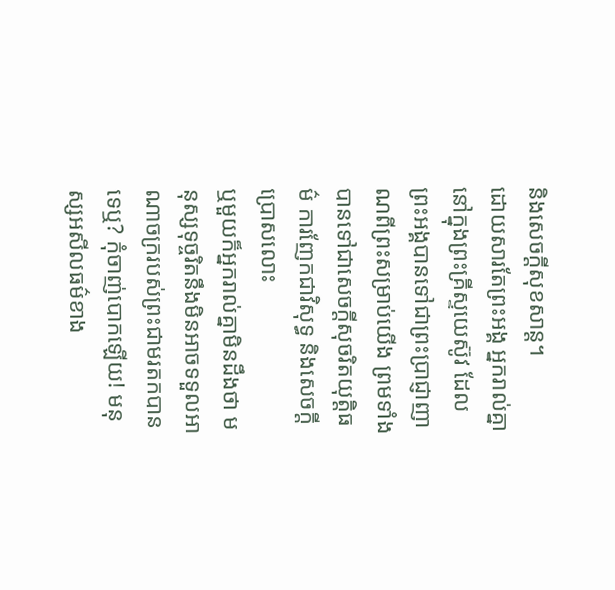និងសេចក្ដីសុខសាន្ត។
ដោយសារតែព្រះអង្គ អ្នករាល់គ្នានៅក្នុងព្រះគ្រីស្ទយេស៊ូវ ដែលព្រះអង្គបានទៅជាព្រះប្រាជ្ញាញាណពីព្រះសម្រាប់យើង ព្រមទាំងបានទៅជាសេចក្ដីសុចរិតយុត្តិធម៌ ការញែកជាវិសុទ្ធ និងសេចក្ដីប្រោសលោះ
ឬមួយក៏អ្នករាល់គ្នាមិនដឹងថា មនុស្សទុច្ចរិតនឹងមិនអាចទទួលអាណាចក្ររបស់ព្រះជាមរតកបានទេឬ? កុំចាញ់បោកឡើយ! មនុស្សអសីលធម៌ខាង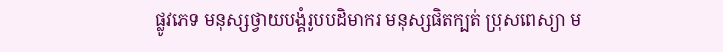ផ្លូវភេទ មនុស្សថ្វាយបង្គំរូបបដិមាករ មនុស្សផិតក្បត់ ប្រុសពេស្យា ម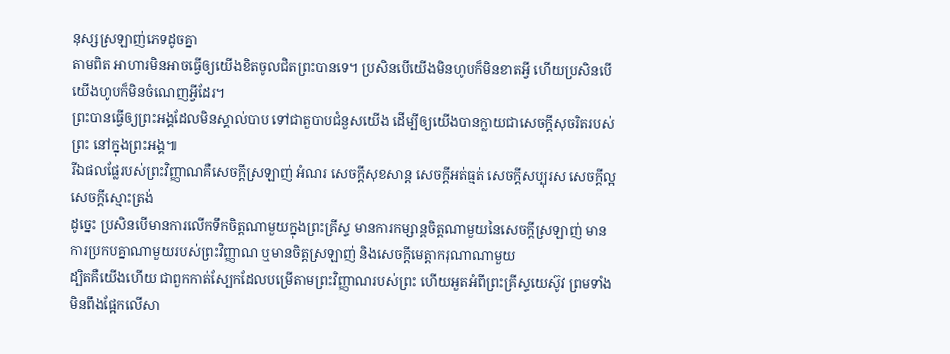នុស្សស្រឡាញ់ភេទដូចគ្នា
តាមពិត អាហារមិនអាចធ្វើឲ្យយើងខិតចូលជិតព្រះបានទេ។ ប្រសិនបើយើងមិនហូបក៏មិនខាតអ្វី ហើយប្រសិនបើយើងហូបក៏មិនចំណេញអ្វីដែរ។
ព្រះបានធ្វើឲ្យព្រះអង្គដែលមិនស្គាល់បាប ទៅជាតួបាបជំនួសយើង ដើម្បីឲ្យយើងបានក្លាយជាសេចក្ដីសុចរិតរបស់ព្រះ នៅក្នុងព្រះអង្គ៕
រីឯផលផ្លែរបស់ព្រះវិញ្ញាណគឺសេចក្ដីស្រឡាញ់ អំណរ សេចក្ដីសុខសាន្ត សេចក្ដីអត់ធ្មត់ សេចក្ដីសប្បុរស សេចក្ដីល្អ សេចក្ដីស្មោះត្រង់
ដូច្នេះ ប្រសិនបើមានការលើកទឹកចិត្តណាមួយក្នុងព្រះគ្រីស្ទ មានការកម្សាន្តចិត្តណាមួយនៃសេចក្ដីស្រឡាញ់ មានការប្រកបគ្នាណាមួយរបស់ព្រះវិញ្ញាណ ឬមានចិត្តស្រឡាញ់ និងសេចក្ដីមេត្តាករុណាណាមួយ
ដ្បិតគឺយើងហើយ ជាពួកកាត់ស្បែកដែលបម្រើតាមព្រះវិញ្ញាណរបស់ព្រះ ហើយអួតអំពីព្រះគ្រីស្ទយេស៊ូវ ព្រមទាំងមិនពឹងផ្អែកលើសា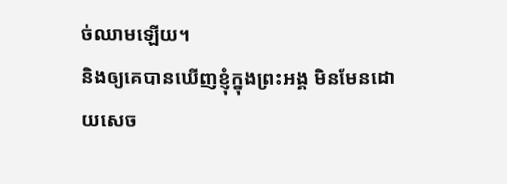ច់ឈាមឡើយ។
និងឲ្យគេបានឃើញខ្ញុំក្នុងព្រះអង្គ មិនមែនដោយសេច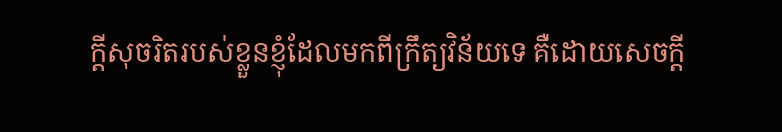ក្ដីសុចរិតរបស់ខ្លួនខ្ញុំដែលមកពីក្រឹត្យវិន័យទេ គឺដោយសេចក្ដី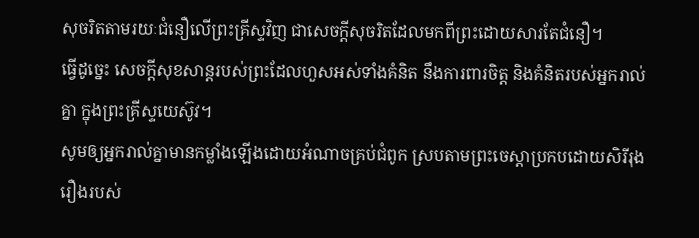សុចរិតតាមរយៈជំនឿលើព្រះគ្រីស្ទវិញ ជាសេចក្ដីសុចរិតដែលមកពីព្រះដោយសារតែជំនឿ។
ធ្វើដូច្នេះ សេចក្ដីសុខសាន្តរបស់ព្រះដែលហួសអស់ទាំងគំនិត នឹងការពារចិត្ត និងគំនិតរបស់អ្នករាល់គ្នា ក្នុងព្រះគ្រីស្ទយេស៊ូវ។
សូមឲ្យអ្នករាល់គ្នាមានកម្លាំងឡើងដោយអំណាចគ្រប់ជំពូក ស្របតាមព្រះចេស្ដាប្រកបដោយសិរីរុងរឿងរបស់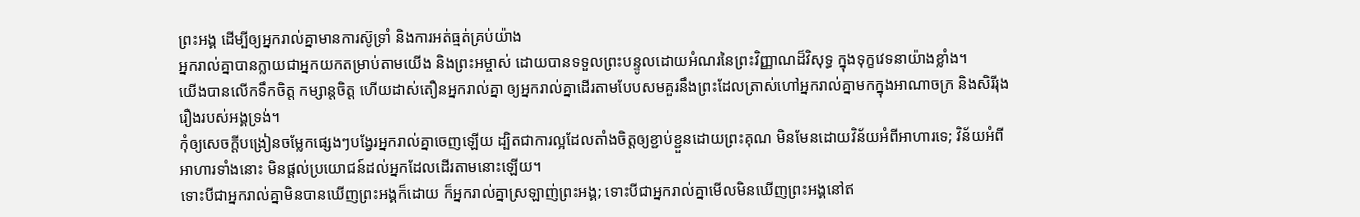ព្រះអង្គ ដើម្បីឲ្យអ្នករាល់គ្នាមានការស៊ូទ្រាំ និងការអត់ធ្មត់គ្រប់យ៉ាង
អ្នករាល់គ្នាបានក្លាយជាអ្នកយកតម្រាប់តាមយើង និងព្រះអម្ចាស់ ដោយបានទទួលព្រះបន្ទូលដោយអំណរនៃព្រះវិញ្ញាណដ៏វិសុទ្ធ ក្នុងទុក្ខវេទនាយ៉ាងខ្លាំង។
យើងបានលើកទឹកចិត្ត កម្សាន្តចិត្ត ហើយដាស់តឿនអ្នករាល់គ្នា ឲ្យអ្នករាល់គ្នាដើរតាមបែបសមគួរនឹងព្រះដែលត្រាស់ហៅអ្នករាល់គ្នាមកក្នុងអាណាចក្រ និងសិរីរុងរឿងរបស់អង្គទ្រង់។
កុំឲ្យសេចក្ដីបង្រៀនចម្លែកផ្សេងៗបង្វែរអ្នករាល់គ្នាចេញឡើយ ដ្បិតជាការល្អដែលតាំងចិត្តឲ្យខ្ជាប់ខ្ជួនដោយព្រះគុណ មិនមែនដោយវិន័យអំពីអាហារទេ; វិន័យអំពីអាហារទាំងនោះ មិនផ្ដល់ប្រយោជន៍ដល់អ្នកដែលដើរតាមនោះឡើយ។
ទោះបីជាអ្នករាល់គ្នាមិនបានឃើញព្រះអង្គក៏ដោយ ក៏អ្នករាល់គ្នាស្រឡាញ់ព្រះអង្គ; ទោះបីជាអ្នករាល់គ្នាមើលមិនឃើញព្រះអង្គនៅឥ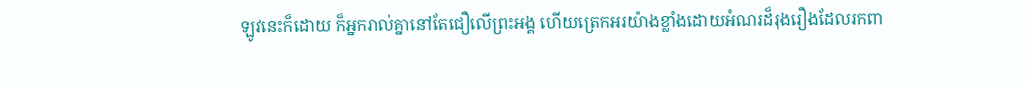ឡូវនេះក៏ដោយ ក៏អ្នករាល់គ្នានៅតែជឿលើព្រះអង្គ ហើយត្រេកអរយ៉ាងខ្លាំងដោយអំណរដ៏រុងរឿងដែលរកពា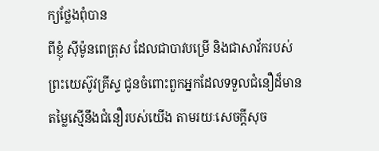ក្យថ្លែងពុំបាន
ពីខ្ញុំ ស៊ីម៉ូនពេត្រុស ដែលជាបាវបម្រើ និងជាសាវ័ករបស់ព្រះយេស៊ូវគ្រីស្ទ ជូនចំពោះពួកអ្នកដែលទទួលជំនឿដ៏មានតម្លៃស្មើនឹងជំនឿរបស់យើង តាមរយៈសេចក្ដីសុច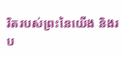រិតរបស់ព្រះនៃយើង និងរប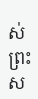ស់ព្រះស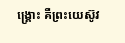ង្គ្រោះ គឺព្រះយេស៊ូវ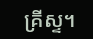គ្រីស្ទ។